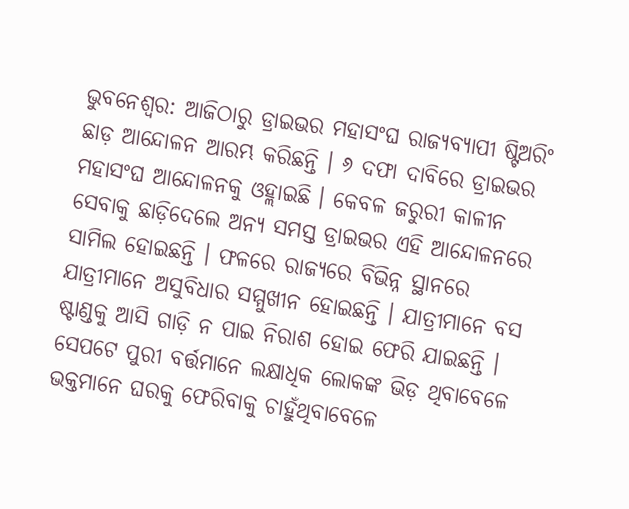ଭୁବନେଶ୍ୱର: ଆଜିଠାରୁ ଡ୍ରାଇଭର ମହାସଂଘ ରାଜ୍ୟବ୍ୟାପୀ ଷ୍ଟିଅରିଂ ଛାଡ଼ ଆନ୍ଦୋଳନ ଆରମ୍ଭ କରିଛନ୍ତି । ୬ ଦଫା ଦାବିରେ ଡ୍ରାଇଭର ମହାସଂଘ ଆନ୍ଦୋଳନକୁ ଓହ୍ଲାଇଛି । କେବଳ ଜରୁରୀ କାଳୀନ ସେବାକୁ ଛାଡ଼ିଦେଲେ ଅନ୍ୟ ସମସ୍ତ ଡ୍ରାଇଭର ଏହି ଆନ୍ଦୋଳନରେ ସାମିଲ ହୋଇଛନ୍ତି । ଫଳରେ ରାଜ୍ୟରେ ବିଭିନ୍ନ ସ୍ଥାନରେ ଯାତ୍ରୀମାନେ ଅସୁବିଧାର ସମ୍ମୁଖୀନ ହୋଇଛନ୍ତି । ଯାତ୍ରୀମାନେ ବସ ଷ୍ଟାଣ୍ଡକୁ ଆସି ଗାଡ଼ି ନ ପାଇ ନିରାଶ ହୋଇ ଫେରି ଯାଇଛନ୍ତି । ସେପଟେ ପୁରୀ ବର୍ତ୍ତମାନେ ଲକ୍ଷାଧିକ ଲୋକଙ୍କ ଭିଡ଼ ଥିବାବେଳେ ଭକ୍ତମାନେ ଘରକୁ ଫେରିବାକୁ ଚାହୁଁଥିବାବେଳେ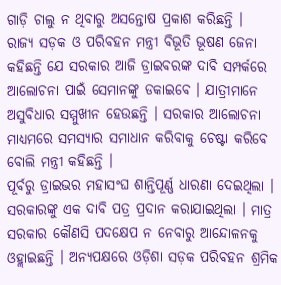ଗାଡ଼ି ଚାଲୁ ନ ଥିବାରୁ ଅସନ୍ତୋଷ ପ୍ରକାଶ କରିଛନ୍ତି ।
ରାଜ୍ୟ ସଡ଼କ ଓ ପରିବହନ ମନ୍ତ୍ରୀ ବିଭୂତି ଭୂଷଣ ଜେନା କହିଛନ୍ତି ଯେ ସରକାର ଆଜି ଡ୍ରାଇବରଙ୍କ ଦାବି ସମ୍ପର୍କରେ ଆଲୋଚନା ପାଇଁ ସେମାନଙ୍କୁ ଡକାଇବେ । ଯାତ୍ରୀମାନେ ଅସୁବିଧାର ସମ୍ମୁଖୀନ ହେଉଛନ୍ତି । ସରକାର ଆଲୋଚନା ମାଧ୍ୟମରେ ସମସ୍ୟାର ସମାଧାନ କରିବାକୁ ଚେଷ୍ଟା କରିବେ ବୋଲି ମନ୍ତ୍ରୀ କହିଛନ୍ତି ।
ପୂର୍ବରୁ ଡ୍ରାଇଭର ମହାସଂଘ ଶାନ୍ତିପୂର୍ଣ୍ଣ ଧାରଣା ଦେଇଥିଲା । ସରକାରଙ୍କୁ ଏକ ଦାବି ପତ୍ର ପ୍ରଦାନ କରାଯାଇଥିଲା । ମାତ୍ର ସରକାର କୌଣସି ପଦକ୍ଷେପ ନ ନେବାରୁ ଆନ୍ଦୋଳନକୁ ଓହ୍ଲାଇଛନ୍ତି । ଅନ୍ୟପକ୍ଷରେ ଓଡ଼ିଶା ସଡ଼କ ପରିବହନ ଶ୍ରମିକ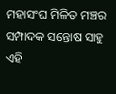ମହାସଂଘ ମିଳିତ ମଞ୍ଚର ସମ୍ପାଦକ ସନ୍ତୋଷ ସାହୁ ଏହି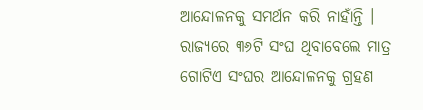ଆନ୍ଦୋଳନକୁ ସମର୍ଥନ କରି ନାହାଁନ୍ତି । ରାଜ୍ୟରେ ୩୬ଟି ସଂଘ ଥିବାବେଲେ ମାତ୍ର ଗୋଟିଏ ସଂଘର ଆନ୍ଦୋଳନକୁ ଗ୍ରହଣ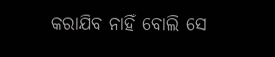କରାଯିବ ନାହିଁ ବୋଲି ସେ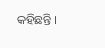କହିଛନ୍ତି ।